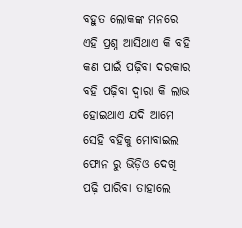ବହୁତ ଲୋକଙ୍କ ମନରେ ଏହି ପ୍ରଶ୍ନ ଆସିଥାଏ କି ବହି କଣ ପାଇଁ ପଢ଼ିବା ଦରକାର ବହି ପଢ଼ିବା ଦ୍ଵାରା କି ଲାଭ ହୋଇଥାଏ ଯଦି ଆମେ ସେହି ବହିକୁ ମୋବାଇଲ ଫୋନ ରୁ ଭିଡ଼ିଓ ଦେଖି ପଢ଼ି ପାରିବା ତାହାଲେ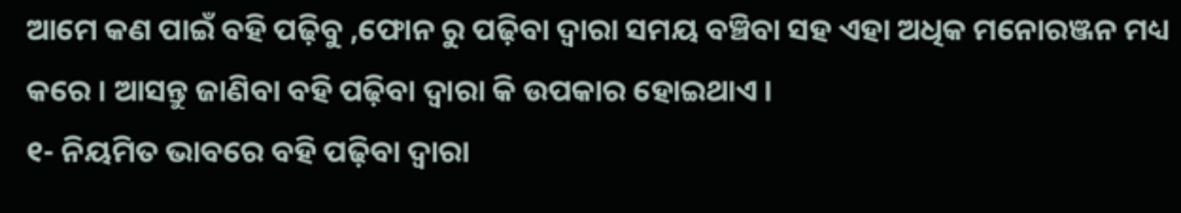ଆମେ କଣ ପାଇଁ ବହି ପଢ଼ିବୁ ,ଫୋନ ରୁ ପଢ଼ିବା ଦ୍ଵାରା ସମୟ ବଞ୍ଚିବା ସହ ଏହା ଅଧିକ ମନୋରଞ୍ଜନ ମଧ୍ୟ କରେ । ଆସନ୍ତୁ ଜାଣିବା ବହି ପଢ଼ିବା ଦ୍ଵାରା କି ଉପକାର ହୋଇଥାଏ ।
୧- ନିୟମିତ ଭାବରେ ବହି ପଢ଼ିବା ଦ୍ଵାରା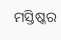ମସ୍ତିଷ୍କର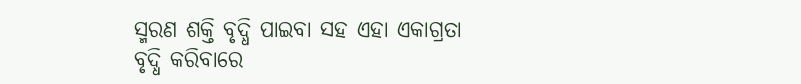ସ୍ମରଣ ଶକ୍ତି ବୃଦ୍ଧି ପାଇବା ସହ ଏହା ଏକାଗ୍ରତା ବୃଦ୍ଧି କରିବାରେ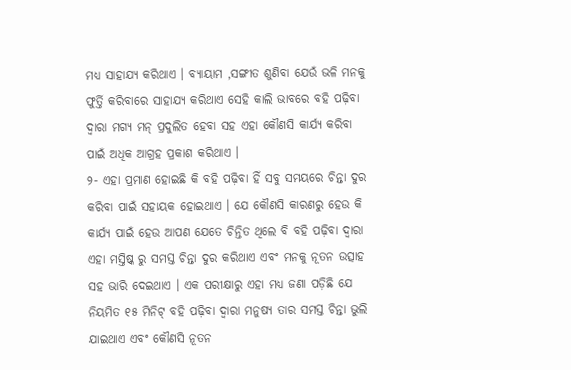ମଧ୍ୟ ସାହାଯ୍ୟ କରିଥାଏ । ବ୍ୟାୟାମ ,ସଙ୍ଗୀତ ଶୁଣିବା ଯେଉଁ ଭଳି ମନକୁ ଫୁର୍ତ୍ତି କରିବାରେ ସାହାଯ୍ୟ କରିଥାଏ ସେହି କାଲି ଭାବରେ ବହି ପଢ଼ିବା ଦ୍ଵାରା ମଗ୍ୟ ମନ୍ ପ୍ରଦୁଲିତ ହେବା ସହ ଏହା କୌଣସି କାର୍ଯ୍ୟ କରିବା ପାଇଁ ଅଧିକ ଆଗ୍ରହ ପ୍ରକାଶ କରିଥାଏ ।
୨- ଏହା ପ୍ରମାଣ ହୋଇଛି କି ବହି ପଢ଼ିବା ହିଁ ସବୁ ସମୟରେ ଚିନ୍ତା ଦୁର କରିବା ପାଇଁ ସହାୟକ ହୋଇଥାଏ । ଯେ କୌଣସି କାରଣରୁ ହେଉ କି କାର୍ଯ୍ୟ ପାଇଁ ହେଉ ଆପଣ ଯେତେ ଚିନ୍ତିତ ଥିଲେ ବି ବହି ପଢ଼ିବା ଦ୍ଵାରା ଏହା ମସ୍ତିଷ୍କ ରୁ ସମସ୍ତ ଚିନ୍ତା ଦୁର କରିଥାଏ ଏବଂ ମନକୁ ନୂତନ ଉତ୍ସାହ ସହ ଭାରି ଦେଇଥାଏ । ଏକ ପରୀକ୍ଷାରୁ ଏହା ମଧ୍ୟ ଜଣା ପଡ଼ିଛି ଯେ ନିୟମିତ ୧୫ ମିନିଟ୍ ବହି ପଢ଼ିବା ଦ୍ଵାରା ମନୁଷ୍ୟ ତାର ସମସ୍ତ ଚିନ୍ତା ଭୁଲି ଯାଇଥାଏ ଏବଂ କୌଣସି ନୂତନ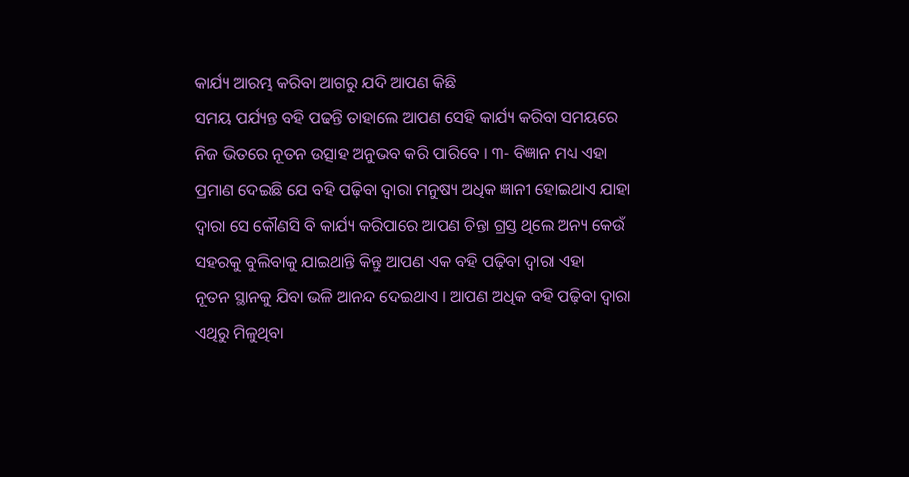କାର୍ଯ୍ୟ ଆରମ୍ଭ କରିବା ଆଗରୁ ଯଦି ଆପଣ କିଛି
ସମୟ ପର୍ଯ୍ୟନ୍ତ ବହି ପଢନ୍ତି ତାହାଲେ ଆପଣ ସେହି କାର୍ଯ୍ୟ କରିବା ସମୟରେ ନିଜ ଭିତରେ ନୂତନ ଉତ୍ସାହ ଅନୁଭବ କରି ପାରିବେ । ୩- ବିଜ୍ଞାନ ମଧ୍ୟ ଏହା ପ୍ରମାଣ ଦେଇଛି ଯେ ବହି ପଢ଼ିବା ଦ୍ଵାରା ମନୁଷ୍ୟ ଅଧିକ ଜ୍ଞାନୀ ହୋଇଥାଏ ଯାହା ଦ୍ଵାରା ସେ କୌଣସି ବି କାର୍ଯ୍ୟ କରିପାରେ ଆପଣ ଚିନ୍ତା ଗ୍ରସ୍ତ ଥିଲେ ଅନ୍ୟ କେଉଁ ସହରକୁ ବୁଲିବାକୁ ଯାଇଥାନ୍ତି କିନ୍ତୁ ଆପଣ ଏକ ବହି ପଢ଼ିବା ଦ୍ଵାରା ଏହା
ନୂତନ ସ୍ଥାନକୁ ଯିବା ଭଳି ଆନନ୍ଦ ଦେଇଥାଏ । ଆପଣ ଅଧିକ ବହି ପଢ଼ିବା ଦ୍ଵାରା ଏଥିରୁ ମିଳୁଥିବା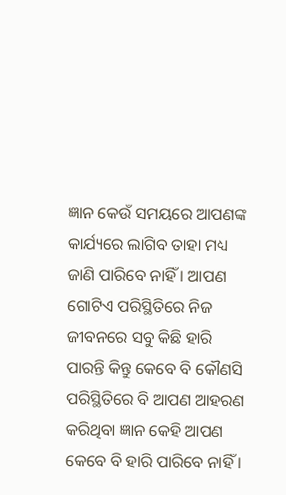ଜ୍ଞାନ କେଉଁ ସମୟରେ ଆପଣଙ୍କ କାର୍ଯ୍ୟରେ ଲାଗିବ ତାହା ମଧ୍ୟ ଜାଣି ପାରିବେ ନାହିଁ । ଆପଣ ଗୋଟିଏ ପରିସ୍ଥିତିରେ ନିଜ ଜୀବନରେ ସବୁ କିଛି ହାରି ପାରନ୍ତି କିନ୍ତୁ କେବେ ବି କୌଣସି ପରିସ୍ଥିତିରେ ବି ଆପଣ ଆହରଣ କରିଥିବା ଜ୍ଞାନ କେହି ଆପଣ କେବେ ବି ହାରି ପାରିବେ ନାହିଁ ।